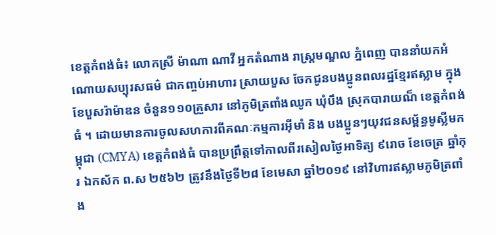ខេត្តកំពង់ធំ៖ លោកស្រី ម៉ាណា ណាវី អ្នកតំណាង រាស្ដ្រមណ្ឌល ភ្នំពេញ បាននាំយកអំណោយសប្បុរសធម៌ ជាកញ្ចប់អាហារ ស្រាយបួស ចែកជូនបងប្អូនពលរដ្ឋខ្មែរឥស្លាម ក្នុង ខែបួសរ៉ាម៉ាឌន ចំនួន១១០គ្រួសារ នៅភូមិត្រពាំងឈូក ឃុំបឹង ស្រុកបារាយណ៏ ខេត្ដកំពង់ធំ ។ ដោយមានការចូលសហការពីគណៈកម្មការអុីមាំ និង បងប្អូនៗយុវជនសម្ព័ន្ធមូស្លីមកម្ពុជា (CMYA) ខេត្តកំពង់ធំ បានប្រព្រឹត្ដទៅកាលពីរសៀលថ្ងៃអាទិត្យ ៩រោច ខែចេត្រ ឆ្នាំកុរ ឯកស័ក ព.ស ២៥៦២ ត្រូវនឹងថ្ងៃទី២៨ ខែមេសា ឆ្នាំ២០១៩ នៅវិហារឥស្លាមភូមិត្រពាំង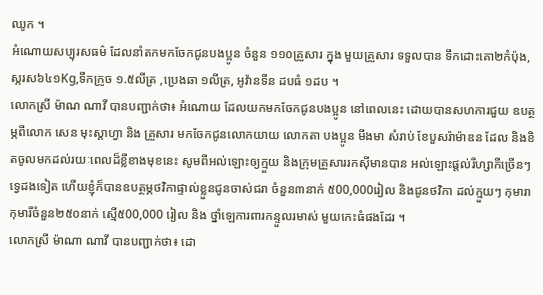ឈូក ។
អំណោយសប្បុរសធម៌ ដែលនាំតកមកចែកជូនបងប្អូន ចំនួន ១១០គ្រួសារ ក្នុង មួយគ្រួសារ ទទួលបាន ទឹកដោះគោ២កំប៉ុង,ស្ករស៦៤១Kg,ទឹកក្រូច ១.៥លីត្រ ,ប្រេងឆា ១លីត្រ, អូវ៉ានទីន ដបធំ ១ដប ។
លោកស្រី ម៉ាណ ណាវី បានបញ្ជាក់ថា៖ អំណោយ ដែលយកមកចែកជូនបងប្អូន នៅពេលនេះ ដោយបានសហការជួយ ឧបត្ថម្ភពីលោក សេន មុះស្តាហ្វា និង គ្រួសារ មកចែកជូនលោកយាយ លោកតា បងប្អូន មីងមា សំរាប់ ខែបួសរ៉ាម៉ាឌន ដែល និងខិតចូលមកដល់រយៈពេលដ៏ខ្លីខាងមុខនេះ សូមពីអល់ឡោះឲ្យក្មួយ និងក្រុមគ្រួសាររកសុីមានបាន អល់ឡោះផ្តល់រីហ្សាកីច្រើនៗទ្វេដងទៀត ហើយខ្ញុំក៏បានឧបត្ថម្ភថវិកាផ្ទាល់ខ្លួនជូនចាស់ជរា ចំនួន៣នាក់ ៥00,000រៀល និងជូនថវិកា ដល់ក្មួយៗ កុមារា កុមារីចំនួន២៥០នាក់ ស្មើ៥00,000 រៀល និង ថ្នាំឡេការពារកន្ទួលរមាស់ មួយកេះធំផងដែរ ។
លោកស្រី ម៉ាណា ណាវី បានបញ្ជាក់ថា៖ ដោ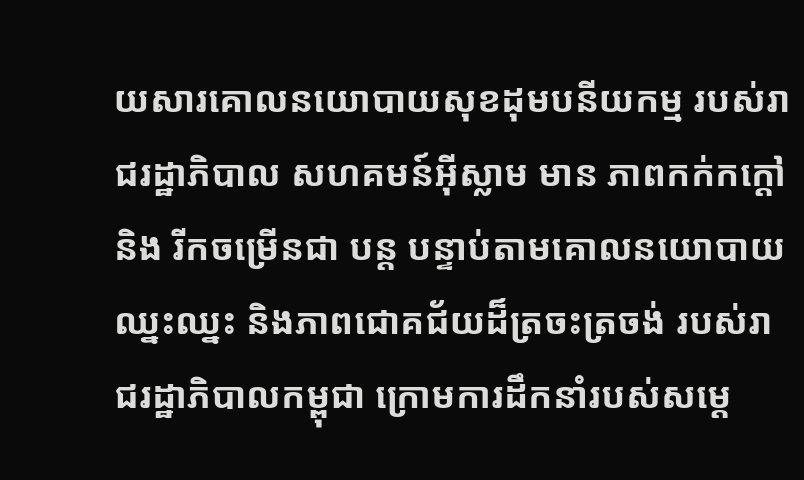យសារគោលនយោបាយសុខដុមបនីយកម្ម របស់រាជរដ្ឋាភិបាល សហគមន៍អ៊ីស្លាម មាន ភាពកក់កក្ដៅ និង រីកចម្រើនជា បន្ត បន្ទាប់តាមគោលនយោបាយឈ្នះឈ្នះ និងភាពជោគជ័យដ៏ត្រចះត្រចង់ របស់រាជរដ្ឋាភិបាលកម្ពុជា ក្រោមការដឹកនាំរបស់សម្ដេ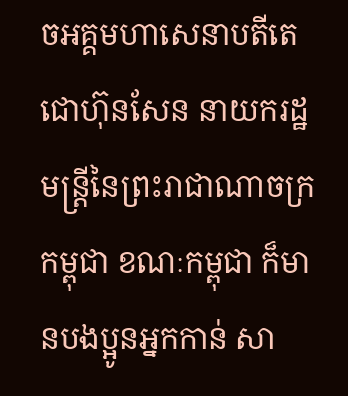ចអគ្គមហាសេនាបតីតេជោហ៊ុនសែន នាយករដ្ឋមន្រ្តីនៃព្រះរាជាណាចក្រកម្ពុជា ខណៈកម្ពុជា ក៏មានបងប្អូនអ្នកកាន់ សា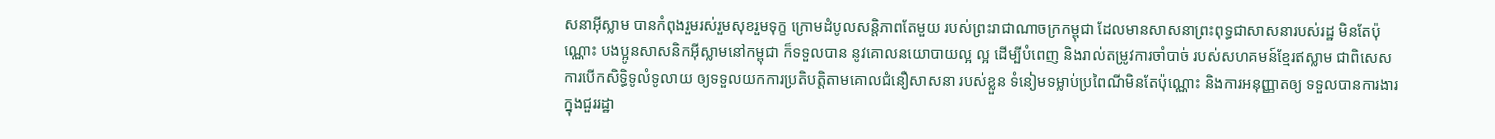សនាអ៊ីស្លាម បានកំពុងរួមរស់រួមសុខរួមទុក្ខ ក្រោមដំបូលសន្តិភាពតែមួយ របស់ព្រះរាជាណាចក្រកម្ពុជា ដែលមានសាសនាព្រះពុទ្ធជាសាសនារបស់រដ្ឋ មិនតែប៉ុណ្ណោះ បងប្អូនសាសនិកអ៊ីស្លាមនៅកម្ពុជា ក៏ទទួលបាន នូវគោលនយោបាយល្អ ល្អ ដើម្បីបំពេញ និងរាល់តម្រូវការចាំបាច់ របស់សហគមន៍ខ្មែរឥស្លាម ជាពិសេស ការបើកសិទ្ធិទូលំទូលាយ ឲ្យទទួលយកការប្រតិបត្តិតាមគោលជំនឿសាសនា របស់ខ្លួន ទំនៀមទម្លាប់ប្រពៃណីមិនតែប៉ុណ្ណោះ និងការអនុញ្ញាតឲ្យ ទទួលបានការងារ ក្នុងជួររដ្ឋា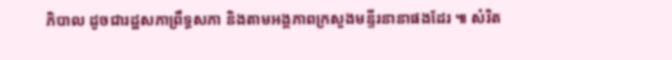ភិបាល ដូចជារដ្ឋសភាព្រឹទ្ធសភា និងតាមអង្គភាពក្រសួងមន្ទីរនានាផងដែរ ៕ សំរិត